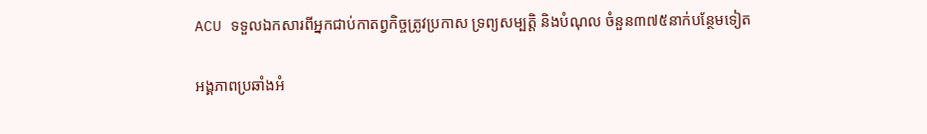ACU ទទួលឯកសារពីអ្នកជាប់កាតព្វកិច្ចត្រូវប្រកាស ទ្រព្យសម្បត្តិ និងបំណុល ចំនួន៣៧៥នាក់បន្ថែមទៀត

អង្គភាពប្រឆាំងអំ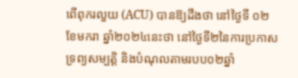ពើពុករលួយ (ACU) បានឱ្យដឹងថា នៅថ្ងៃទី ០២ ខែមករា ឆ្នាំ២០២៤នេះថា នៅថ្ងៃទី២នៃការប្រកាសទ្រព្យសម្បត្តិ និងបំណុលតាមរបប០២ឆ្នាំ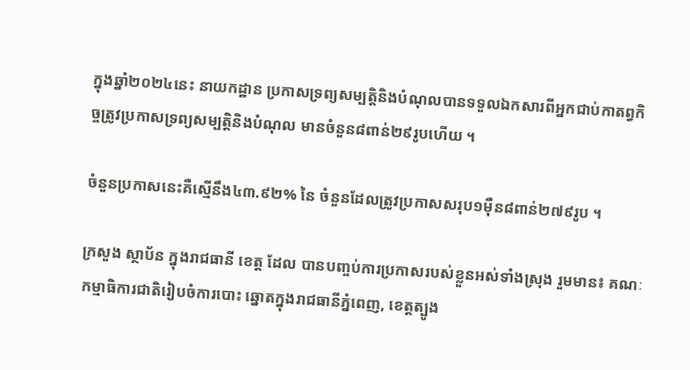ក្នុងឆ្នាំ២០២៤នេះ នាយកដ្ឋាន ប្រកាសទ្រព្យសម្បត្តិនិងបំណុលបានទទួលឯកសារពីអ្នកជាប់កាតព្វកិច្ចត្រូវប្រកាសទ្រព្យសម្បត្តិនិងបំណុល មានចំនួន៨ពាន់២៩រូបហើយ ។

ចំនួនប្រកាសនេះគឺស្មើនឹង៤៣.៩២% នៃ ចំនួនដែលត្រូវប្រកាសសរុប១ម៉ឺន៨ពាន់២៧៩រូប ។

ក្រសួង ស្ថាប័ន ក្នុងរាជធានី ខេត្ត ដែល បានបញ្ចប់ការប្រកាសរបស់ខ្លួនអស់ទាំងស្រុង រួមមាន៖ គណៈកម្មាធិការជាតិរៀបចំការបោះ ឆ្នោតក្នុងរាជធានីភ្នំពេញ, ខេត្តត្បូង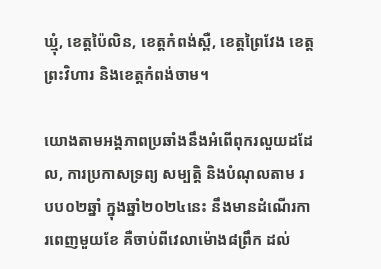ឃ្មុំ, ខេត្តប៉ៃលិន, ខេត្តកំពង់ស្ពឺ, ខេត្តព្រៃវែង ខេត្តព្រះវិហារ និងខេត្តកំពង់ចាម។

យោងតាមអង្គភាពប្រឆាំងនឹងអំពើពុករលួយដដែល, ការប្រកាសទ្រព្យ សម្បត្តិ និងបំណុលតាម របប០២ឆ្នាំ ក្នុងឆ្នាំ២០២៤នេះ នឹងមានដំណើរការពេញមួយខែ គឺចាប់ពីវេលាម៉ោង៨ព្រឹក ដល់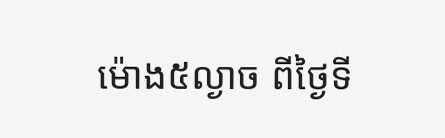ម៉ោង៥ល្ងាច ពីថ្ងៃទី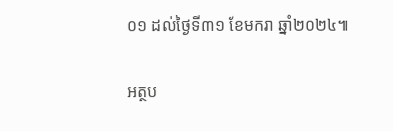០១ ដល់ថ្ងៃទី៣១ ខែមករា ឆ្នាំ២០២៤៕

អត្ថប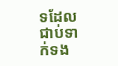ទដែលជាប់ទាក់ទង